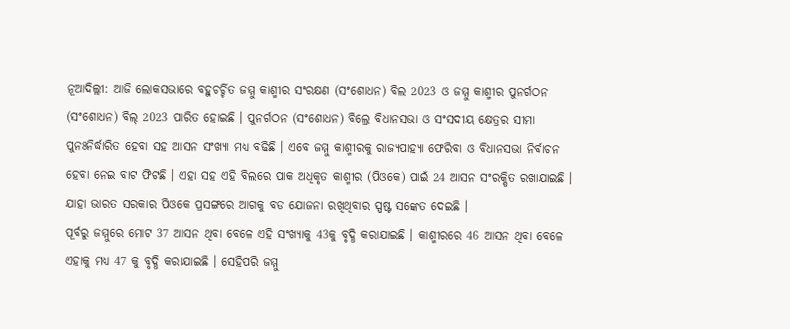ନୂଆଦିଲ୍ଲୀ: ଆଜି ଲୋକସଭାରେ ବହୁଚର୍ଚ୍ଚିତ ଜମ୍ମୁ କାଶ୍ମୀର ସଂରକ୍ଷଣ (ସଂଶୋଧନ) ବିଲ 2023 ଓ ଜମ୍ମୁ କାଶ୍ମୀର ପୁନର୍ଗଠନ (ସଂଶୋଧନ) ବିଲ୍ 2023 ପାରିତ ହୋଇଛି । ପୁନର୍ଗଠନ (ସଂଶୋଧନ) ବିଲ୍ରେ ବିଧାନସଭା ଓ ସଂସଦୀୟ କ୍ଷେତ୍ରର ସୀମା ପୁନଃନିର୍ଦ୍ଧାରିତ ହେବା ସହ ଆସନ ସଂଖ୍ୟା ମଧ୍ୟ ବଢିଛି । ଏବେ ଜମ୍ମୁ କାଶ୍ମୀରକୁ ରାଜ୍ୟପାହ୍ୟା ଫେରିବା ଓ ବିଧାନସଭା ନିର୍ବାଚନ ହେବା ନେଇ ବାଟ ଫିଟଛି । ଏହା ସହ ଏହି ବିଲରେ ପାକ ଅଧିକୃତ କାଶ୍ମୀର (ପିଓକେ) ପାଇଁ 24 ଆସନ ସଂରକ୍ଷିତ ରଖାଯାଇଛି । ଯାହା ଭାରତ ସରକାର ପିଓକେ ପ୍ରସଙ୍ଗରେ ଆଗକୁ ବଡ ଯୋଜନା ରଖିଥିବାର ସ୍ପଷ୍ଟ ସଙ୍କେତ ଦେଇଛି ।
ପୂର୍ବରୁ ଜମ୍ମୁରେ ମୋଟ 37 ଆସନ ଥିବା ବେଳେ ଏହି ସଂଖ୍ୟାକୁ 43କୁ ବୃଦ୍ଧି କରାଯାଇଛି । କାଶ୍ମୀରରେ 46 ଆସନ ଥିବା ବେଳେ ଏହାକୁ ମଧ୍ୟ 47 କୁ ବୃଦ୍ଧି କରାଯାଇଛି । ସେହିପରି ଜମ୍ମୁ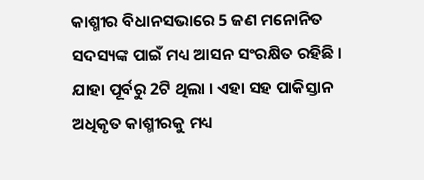କାଶ୍ମୀର ବିଧାନସଭାରେ 5 ଜଣ ମନୋନିତ ସଦସ୍ୟଙ୍କ ପାଇଁ ମଧ୍ୟ ଆସନ ସଂରକ୍ଷିତ ରହିଛି । ଯାହା ପୂର୍ବରୁ 2ଟି ଥିଲା । ଏହା ସହ ପାକିସ୍ତାନ ଅଧିକୃତ କାଶ୍ମୀରକୁ ମଧ୍ୟ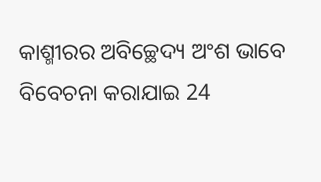କାଶ୍ମୀରର ଅବିଚ୍ଛେଦ୍ୟ ଅଂଶ ଭାବେ ବିବେଚନା କରାଯାଇ 24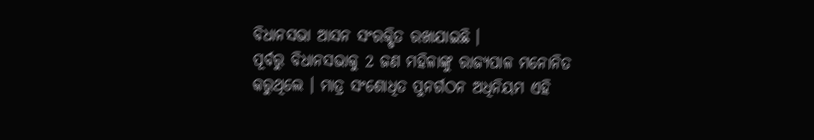ବିଧାନସଭା ଆସନ ସଂରକ୍ଷିତ ରଖାଯାଇଛି ।
ପୂର୍ବରୁ ବିଧାନସଭାକୁ 2 ଜଣ ମହିଳାଙ୍କୁ ରାଜ୍ୟପାଳ ମନୋନିତ କରୁଥିଲେ । ମାତ୍ର ସଂଶୋଧିତ ପୁନର୍ଗଠନ ଅଧିନିୟମ ଏହି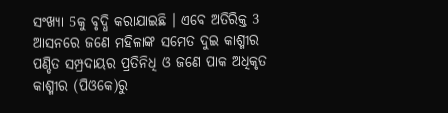ସଂଖ୍ୟା 5କୁ ବୃଦ୍ଧି କରାଯାଇଛି । ଏବେ ଅତିରିକ୍ତ 3 ଆସନରେ ଜଣେ ମହିଳାଙ୍କ ସମେତ ଦୁଇ କାଶ୍ମୀର ପଣ୍ଡିତ ସମ୍ପ୍ରଦାୟର ପ୍ରତିନିଧି ଓ ଜଣେ ପାକ ଅଧିକୃତ କାଶ୍ମୀର (ପିଓକେ)ରୁ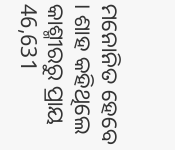ମନୋନିତ ହେବେ । ଶାହ କହିଥିଲେ କାଶ୍ମୀରରୁ ପ୍ରାୟ 46,631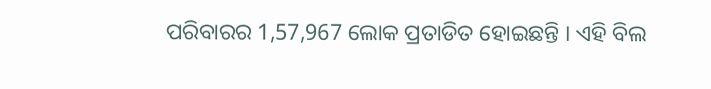ପରିବାରର 1,57,967 ଲୋକ ପ୍ରତାଡିତ ହୋଇଛନ୍ତି । ଏହି ବିଲ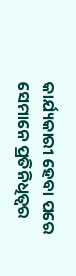କାର୍ଯ୍ୟକାରୀ ହେବା ପରେ ସେମାନେ ପ୍ରତିନିଧିତ୍ବର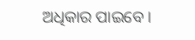ଅଧିକାର ପାଇବେ ।